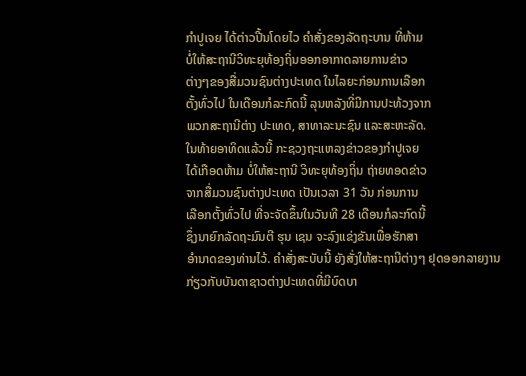ກໍາປູເຈຍ ໄດ້ຕ່າວປີ້ນໂດຍໄວ ຄຳສັ່ງຂອງລັດຖະບານ ທີ່ຫ້າມ
ບໍ່ໃຫ້ສະຖານີວິທະຍຸທ້ອງຖິ່ນອອກອາກາດລາຍການຂ່າວ
ຕ່າງໆຂອງສື່ມວນຊົນຕ່າງປະເທດ ໃນໄລຍະກ່ອນການເລືອກ
ຕັ້ງທົ່ວໄປ ໃນເດືອນກໍລະກົດນີ້ ລຸນຫລັງທີ່ມີການປະທ້ວງຈາກ
ພວກສະຖານີຕ່າງ ປະເທດ, ສາທາລະນະຊົນ ແລະສະຫະລັດ.
ໃນທ້າຍອາທິດແລ້ວນີ້ ກະຊວງຖະແຫລງຂ່າວຂອງກໍາປູເຈຍ
ໄດ້ເກືອດຫ້າມ ບໍ່ໃຫ້ສະຖານີ ວິທະຍຸທ້ອງຖິ່ນ ຖ່າຍທອດຂ່າວ
ຈາກສື່ມວນຊົນຕ່າງປະເທດ ເປັນເວລາ 31 ວັນ ກ່ອນການ
ເລືອກຕັ້ງທົ່ວໄປ ທີ່ຈະຈັດຂຶ້ນໃນວັນທີ 28 ເດືອນກໍລະກົດນີ້
ຊຶ່ງນາຍົກລັດຖະມົນຕີ ຮຸນ ເຊນ ຈະລົງແຂ່ງຂັນເພື່ອຮັກສາ
ອໍານາດຂອງທ່ານໄວ້. ຄໍາສັ່ງສະບັບນີ້ ຍັງສັ່ງໃຫ້ສະຖານີຕ່າງໆ ຢຸດອອກລາຍງານກ່ຽວກັບບັນດາຊາວຕ່າງປະເທດທີ່ມີບົດບາ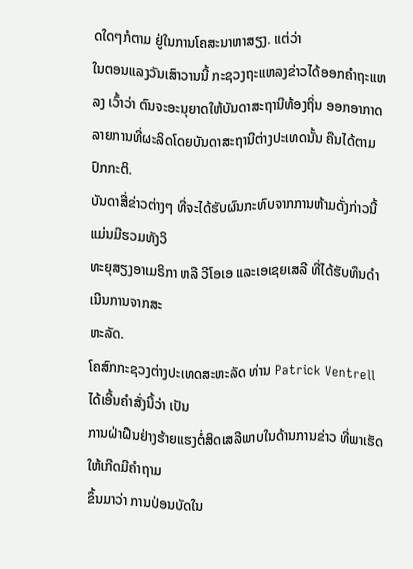ດໃດໆກໍຕາມ ຢູ່ໃນການໂຄສະນາຫາສຽງ. ແຕ່ວ່າ
ໃນຕອນແລງວັນເສົາວານນີ້ ກະຊວງຖະແຫລງຂ່າວໄດ້ອອກຄໍາຖະແຫລງ ເວົ້າວ່າ ຕົນຈະອະນຸຍາດໃຫ້ບັນດາສະຖານີທ້ອງຖິ່ນ ອອກອາກາດລາຍການທີ່ຜະລິດໂດຍບັນດາສະຖານີຕ່າງປະເທດນັ້ນ ຄືນໄດ້ຕາມປົກກະຕິ.
ບັນດາສື່ຂ່າວຕ່າງໆ ທີ່ຈະໄດ້ຮັບຜົນກະທົບຈາກການຫ້າມດັ່ງກ່າວນີ້ ແມ່ນມີຮວມທັງວິ
ທະຍຸສຽງອາເມຣິກາ ຫລື ວີໂອເອ ແລະເອເຊຍເສລີ ທີ່ໄດ້ຮັບທຶນດໍາເນີນການຈາກສະ
ຫະລັດ.
ໂຄສົກກະຊວງຕ່າງປະເທດສະຫະລັດ ທ່ານ Patrick Ventrell ໄດ້ເອີ້ນຄໍາສັ່ງນີ້ວ່າ ເປັນ
ການຝ່າຝືນຢ່າງຮ້າຍແຮງຕໍ່ສິດເສລີພາບໃນດ້ານການຂ່າວ ທີ່ພາເຮັດໃຫ້ເກີດມີຄໍາຖາມ
ຂຶ້ນມາວ່າ ການປ່ອນບັດໃນ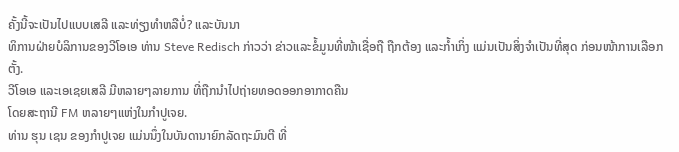ຄັ້ງນີ້ຈະເປັນໄປແບບເສລີ ແລະທ່ຽງທໍາຫລືບໍ່? ແລະບັນນາ
ທິການຝ່າຍບໍລິການຂອງວີໂອເອ ທ່ານ Steve Redisch ກ່າວວ່າ ຂ່າວແລະຂໍ້ມູນທີ່ໜ້າເຊື່ອຖື ຖືກຕ້ອງ ແລະກໍ້າເກິ່ງ ແມ່ນເປັນສິ່ງຈຳເປັນທີ່ສຸດ ກ່ອນໜ້າການເລືອກຕັ້ງ.
ວີໂອເອ ແລະເອເຊຍເສລີ ມີຫລາຍໆລາຍການ ທີ່ຖືກນໍາໄປຖ່າຍທອດອອກອາກາດຄືນ
ໂດຍສະຖານີ FM ຫລາຍໆແຫ່ງໃນກໍາປູເຈຍ.
ທ່ານ ຮຸນ ເຊນ ຂອງກໍາປູເຈຍ ແມ່ນນຶ່ງໃນບັນດານາຍົກລັດຖະມົນຕີ ທີ່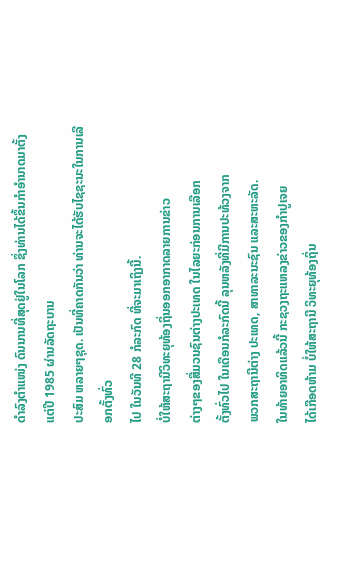ດໍາລົງຕໍາແໜ່ງ ດົນນານທີ່ສຸດຢູ່ໃນໂລກ ຊຶ່ງທ່ານໄດ້ຂຶ້ນກໍາອໍານາດມາຕັ້ງແຕ່ປີ 1985 ຜ່ານລັດຖະບານ
ປະສົມ ຫລາຍໆຊຸດ. ເປັນທີ່ຄາດກັນວ່າ ທ່ານຈະໄດ້ຮັບໄຊຊະນະໃນການເລືອກຕັ້ງທົ່ວ
ໄປ ໃນວັນທີ 28 ກໍລະກົດ ທີ່ຈະມາເຖິງນີ້.
ບໍ່ໃຫ້ສະຖານີວິທະຍຸທ້ອງຖິ່ນອອກອາກາດລາຍການຂ່າວ
ຕ່າງໆຂອງສື່ມວນຊົນຕ່າງປະເທດ ໃນໄລຍະກ່ອນການເລືອກ
ຕັ້ງທົ່ວໄປ ໃນເດືອນກໍລະກົດນີ້ ລຸນຫລັງທີ່ມີການປະທ້ວງຈາກ
ພວກສະຖານີຕ່າງ ປະເທດ, ສາທາລະນະຊົນ ແລະສະຫະລັດ.
ໃນທ້າຍອາທິດແລ້ວນີ້ ກະຊວງຖະແຫລງຂ່າວຂອງກໍາປູເຈຍ
ໄດ້ເກືອດຫ້າມ ບໍ່ໃຫ້ສະຖານີ ວິທະຍຸທ້ອງຖິ່ນ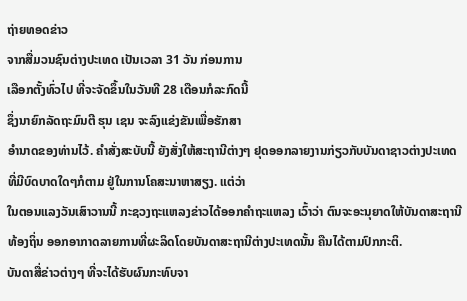ຖ່າຍທອດຂ່າວ
ຈາກສື່ມວນຊົນຕ່າງປະເທດ ເປັນເວລາ 31 ວັນ ກ່ອນການ
ເລືອກຕັ້ງທົ່ວໄປ ທີ່ຈະຈັດຂຶ້ນໃນວັນທີ 28 ເດືອນກໍລະກົດນີ້
ຊຶ່ງນາຍົກລັດຖະມົນຕີ ຮຸນ ເຊນ ຈະລົງແຂ່ງຂັນເພື່ອຮັກສາ
ອໍານາດຂອງທ່ານໄວ້. ຄໍາສັ່ງສະບັບນີ້ ຍັງສັ່ງໃຫ້ສະຖານີຕ່າງໆ ຢຸດອອກລາຍງານກ່ຽວກັບບັນດາຊາວຕ່າງປະເທດທີ່ມີບົດບາດໃດໆກໍຕາມ ຢູ່ໃນການໂຄສະນາຫາສຽງ. ແຕ່ວ່າ
ໃນຕອນແລງວັນເສົາວານນີ້ ກະຊວງຖະແຫລງຂ່າວໄດ້ອອກຄໍາຖະແຫລງ ເວົ້າວ່າ ຕົນຈະອະນຸຍາດໃຫ້ບັນດາສະຖານີທ້ອງຖິ່ນ ອອກອາກາດລາຍການທີ່ຜະລິດໂດຍບັນດາສະຖານີຕ່າງປະເທດນັ້ນ ຄືນໄດ້ຕາມປົກກະຕິ.
ບັນດາສື່ຂ່າວຕ່າງໆ ທີ່ຈະໄດ້ຮັບຜົນກະທົບຈາ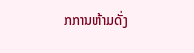ກການຫ້າມດັ່ງ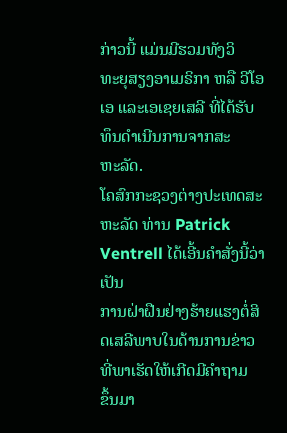ກ່າວນີ້ ແມ່ນມີຮວມທັງວິ
ທະຍຸສຽງອາເມຣິກາ ຫລື ວີໂອເອ ແລະເອເຊຍເສລີ ທີ່ໄດ້ຮັບທຶນດໍາເນີນການຈາກສະ
ຫະລັດ.
ໂຄສົກກະຊວງຕ່າງປະເທດສະຫະລັດ ທ່ານ Patrick Ventrell ໄດ້ເອີ້ນຄໍາສັ່ງນີ້ວ່າ ເປັນ
ການຝ່າຝືນຢ່າງຮ້າຍແຮງຕໍ່ສິດເສລີພາບໃນດ້ານການຂ່າວ ທີ່ພາເຮັດໃຫ້ເກີດມີຄໍາຖາມ
ຂຶ້ນມາ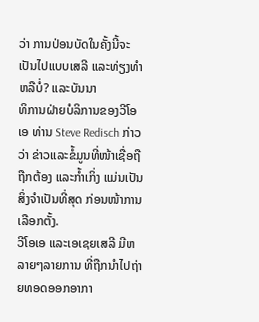ວ່າ ການປ່ອນບັດໃນຄັ້ງນີ້ຈະເປັນໄປແບບເສລີ ແລະທ່ຽງທໍາຫລືບໍ່? ແລະບັນນາ
ທິການຝ່າຍບໍລິການຂອງວີໂອເອ ທ່ານ Steve Redisch ກ່າວວ່າ ຂ່າວແລະຂໍ້ມູນທີ່ໜ້າເຊື່ອຖື ຖືກຕ້ອງ ແລະກໍ້າເກິ່ງ ແມ່ນເປັນສິ່ງຈຳເປັນທີ່ສຸດ ກ່ອນໜ້າການເລືອກຕັ້ງ.
ວີໂອເອ ແລະເອເຊຍເສລີ ມີຫລາຍໆລາຍການ ທີ່ຖືກນໍາໄປຖ່າຍທອດອອກອາກາ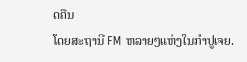ດຄືນ
ໂດຍສະຖານີ FM ຫລາຍໆແຫ່ງໃນກໍາປູເຈຍ.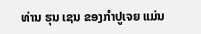ທ່ານ ຮຸນ ເຊນ ຂອງກໍາປູເຈຍ ແມ່ນ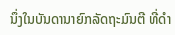ນຶ່ງໃນບັນດານາຍົກລັດຖະມົນຕີ ທີ່ດໍາ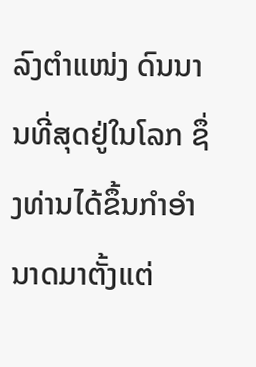ລົງຕໍາແໜ່ງ ດົນນານທີ່ສຸດຢູ່ໃນໂລກ ຊຶ່ງທ່ານໄດ້ຂຶ້ນກໍາອໍານາດມາຕັ້ງແຕ່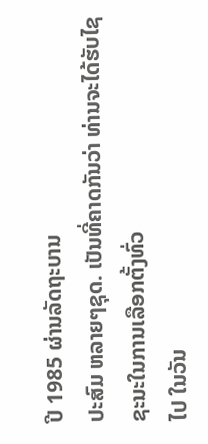ປີ 1985 ຜ່ານລັດຖະບານ
ປະສົມ ຫລາຍໆຊຸດ. ເປັນທີ່ຄາດກັນວ່າ ທ່ານຈະໄດ້ຮັບໄຊຊະນະໃນການເລືອກຕັ້ງທົ່ວ
ໄປ ໃນວັນ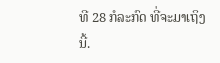ທີ 28 ກໍລະກົດ ທີ່ຈະມາເຖິງນີ້.